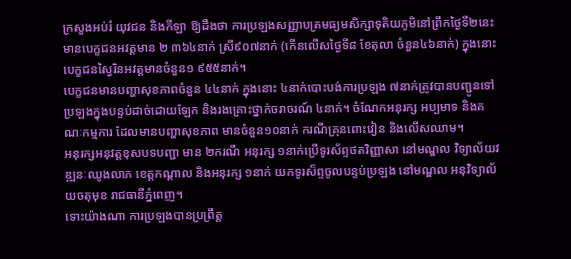ក្រសួងអប់រំ យុវជន និងកីឡា ឱ្យដឹងថា ការប្រឡងសញ្ញាបត្រមធ្យមសិក្សាទុតិយភូមិនៅព្រឹកថ្ងៃទី២នេះមានបេក្ខជនអវត្តមាន ២ ៣៦៤នាក់ ស្រី៩០៧នាក់ (កើនលើសថ្ងៃទី៨ ខែតុលា ចំនួន៤៦នាក់) ក្នុងនោះបេក្ខជនស្វៃរិនអវត្តមានចំនួន១ ៩៥៥នាក់។
បេក្ខជនមានបញ្ហាសុខភាពចំនួន ៤៤នាក់ ក្នុងនោះ ៤នាក់បោះបង់ការប្រឡង ៧នាក់ត្រូវបានបញ្ជូនទៅប្រឡងក្នុងបន្ទប់ដាច់ដោយឡែក និងរងគ្រោះថ្នាក់ចរាចរណ៍ ៤នាក់។ ចំណែកអនុរក្ស អប្បមាទ និងគណៈកម្មការ ដែលមានបញ្ហាសុខភាព មានចំនួន១០នាក់ ករណីគ្រុនពោះវៀន និងលើសឈាម។
អនុរក្សអនុវត្តខុសបទបញ្ជា មាន ២ករណី អនុរក្ស ១នាក់ប្រើទូរស័ព្ទថតវិញ្ញាសា នៅមណ្ឌល វិទ្យាល័យវឌ្ឍនៈឈូងលាភ ខេត្តកណ្តាល និងអនុរក្ស ១នាក់ យកទូរស៏ព្ទចូលបន្ទប់ប្រឡង នៅមណ្ឌល អនុវិទ្យាល័យចតុមុខ រាជធានីភ្នំពេញ។
ទោះយ៉ាងណា ការប្រឡងបានប្រព្រឹត្ត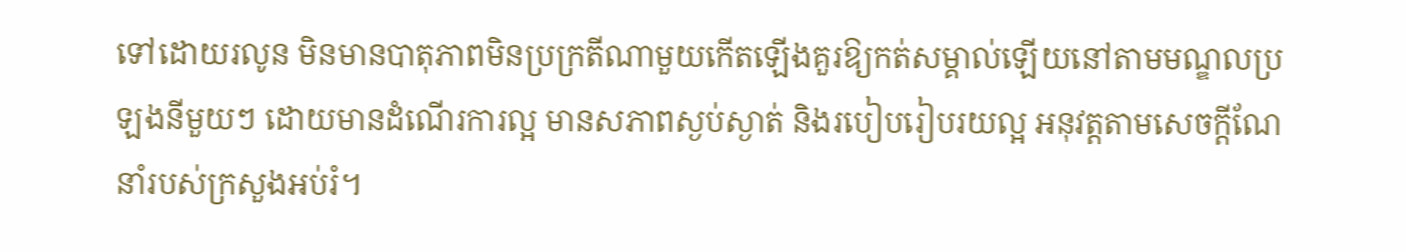ទៅដោយរលូន មិនមានបាតុភាពមិនប្រក្រតីណាមួយកើតឡើងគួរឱ្យកត់សម្គាល់ឡើយនៅតាមមណ្ឌលប្រឡងនីមួយៗ ដោយមានដំណើរការល្អ មានសភាពស្ងប់ស្ងាត់ និងរបៀបរៀបរយល្អ អនុវត្តតាមសេចក្ដីណែនាំរបស់ក្រសួងអប់រំ។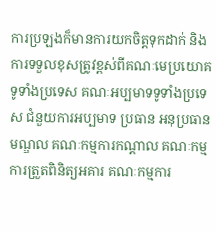ការប្រឡងក៏មានការយកចិត្តទុកដាក់ និងការទទួលខុសត្រូវខ្ពស់ពីគណៈមេប្រយោគទូទាំងប្រទេស គណៈអប្បមាទទូទាំងប្រទេស ជំនួយការអប្បមាទ ប្រធាន អនុប្រធានមណ្ឌល គណៈកម្មការកណ្ដាល គណៈកម្មការត្រួតពិនិត្យអគារ គណៈកម្មការ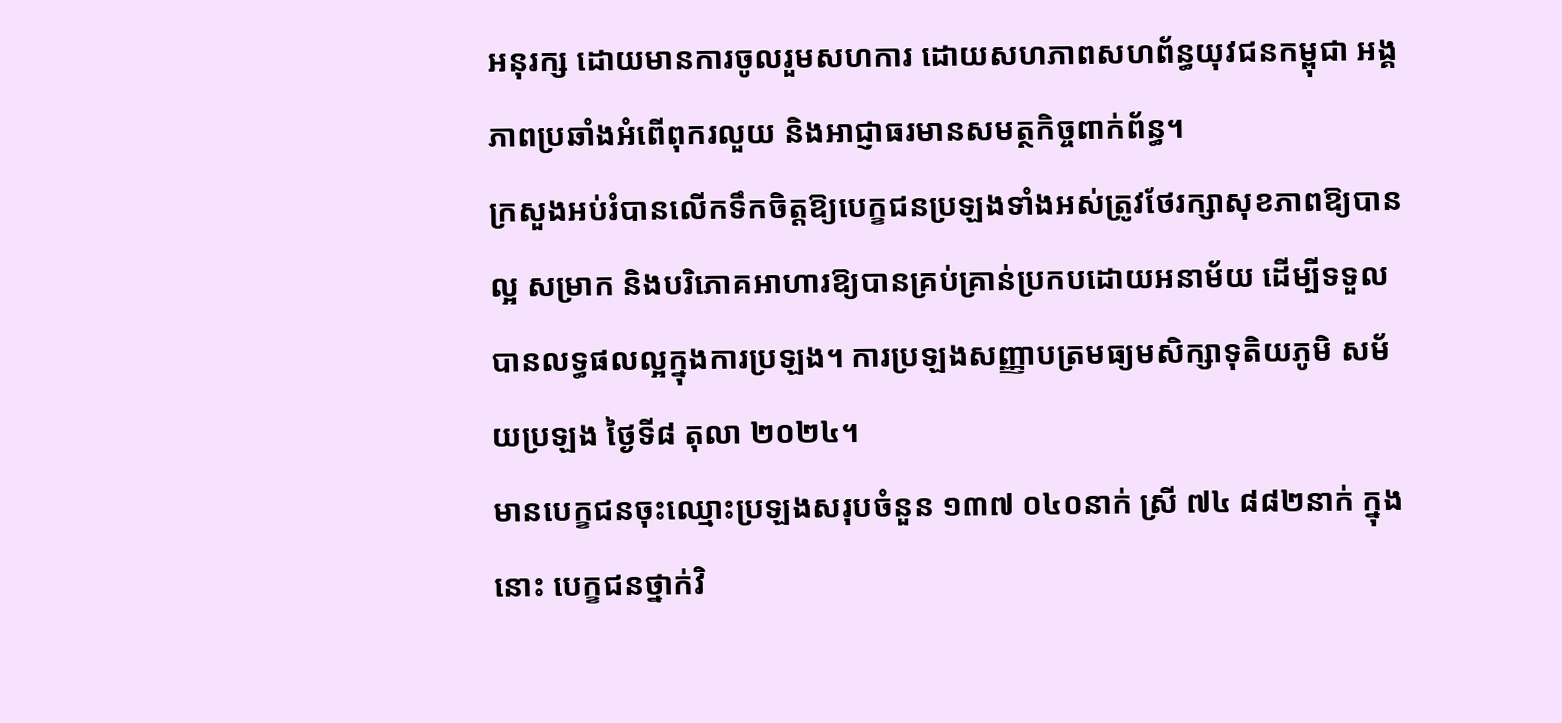អនុរក្ស ដោយមានការចូលរួមសហការ ដោយសហភាពសហព័ន្ធយុវជនកម្ពុជា អង្គភាពប្រឆាំងអំពើពុករលួយ និងអាជ្ញាធរមានសមត្ថកិច្ចពាក់ព័ន្ធ។
ក្រសួងអប់រំបានលើកទឹកចិត្តឱ្យបេក្ខជនប្រឡងទាំងអស់ត្រូវថែរក្សាសុខភាពឱ្យបានល្អ សម្រាក និងបរិភោគអាហារឱ្យបានគ្រប់គ្រាន់ប្រកបដោយអនាម័យ ដើម្បីទទួលបានលទ្ធផលល្អក្នុងការប្រឡង។ ការប្រឡងសញ្ញាបត្រមធ្យមសិក្សាទុតិយភូមិ សម័យប្រឡង ថ្ងៃទី៨ តុលា ២០២៤។
មានបេក្ខជនចុះឈ្មោះប្រឡងសរុបចំនួន ១៣៧ ០៤០នាក់ ស្រី ៧៤ ៨៨២នាក់ ក្នុងនោះ បេក្ខជនថ្នាក់វិ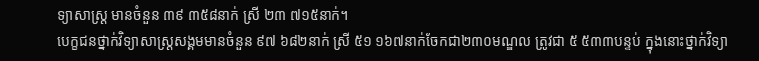ទ្យាសាស្ត្រ មានចំនួន ៣៩ ៣៥៨នាក់ ស្រី ២៣ ៧១៥នាក់។
បេក្ខជនថ្នាក់វិទ្យាសាស្ត្រសង្គមមានចំនួន ៩៧ ៦៨២នាក់ ស្រី ៥១ ១៦៧នាក់ចែកជា២៣០មណ្ឌល ត្រូវជា ៥ ៥៣៣បន្ទប់ ក្នុងនោះថ្នាក់វិទ្យា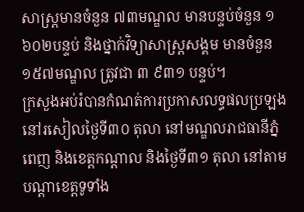សាស្ត្រមានចំនួន ៧៣មណ្ឌល មានបន្ទប់ចំនួន ១ ៦០២បន្ទប់ និងថ្នាក់វិទ្យាសាស្ត្រសង្គម មានចំនួន ១៥៧មណ្ឌល ត្រូវជា ៣ ៩៣១ បន្ទប់។
ក្រសួងអប់រំបានកំណត់ការប្រកាសលទ្ធផលប្រឡងនៅរសៀលថ្ងៃទី៣០ តុលា នៅមណ្ឌលរាជធានីភ្នំពេញ និងខេត្តកណ្តាល និងថ្ងៃទី៣១ តុលា នៅតាមបណ្តាខេត្តទូទាំង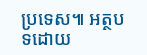ប្រទេស៕ អត្ថបទដោយ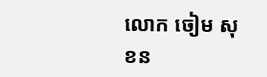លោក ចៀម សុខន